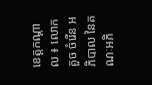ខេត្តកណ្តាល ៖ លោក គួច ចំរើន អភិបាល នៃគណៈអភិ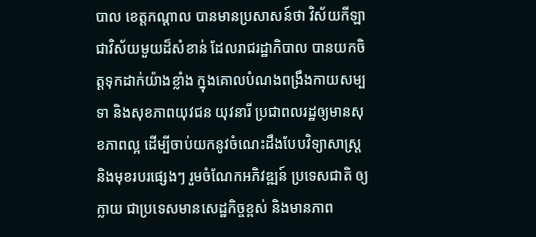បាល ខេត្តកណ្តាល បានមានប្រសាសន៍ថា វិស័យកីឡា ជាវិស័យមួយដ៏សំខាន់ ដែលរាជរដ្ឋាភិបាល បានយកចិត្តទុកដាក់យ៉ាងខ្លាំង ក្នុងគោលបំណងពង្រឹងកាយសម្បទា និងសុខភាពយុវជន យុវនារី ប្រជាពលរដ្ឋឲ្យមានសុខភាពល្អ ដើម្បីចាប់យកនូវចំណេះដឹងបែបវិទ្យាសាស្ត្រ និងមុខរបរផ្សេងៗ រួមចំណែកអភិវឌ្ឍន៍ ប្រទេសជាតិ ឲ្យក្លាយ ជាប្រទេសមានសេដ្ឋកិច្ចខ្ពស់ និងមានភាព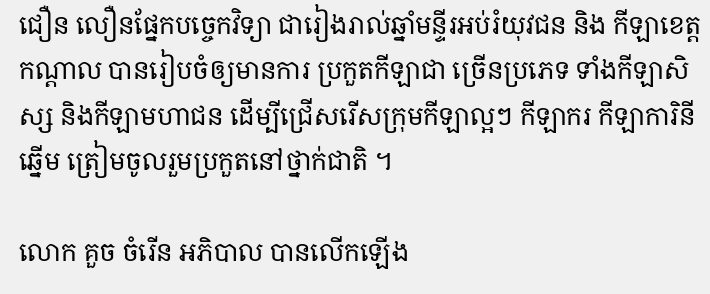ជឿន លឿនផ្នែកបច្ចេកវិទ្យា ជារៀងរាល់ឆ្នាំមន្ទីរអប់រំយុវជន និង កីឡាខេត្តកណ្ដាល បានរៀបចំឲ្យមានការ ប្រកួតកីឡាជា ច្រើនប្រភេទ ទាំងកីឡាសិស្ស និងកីឡាមហាជន ដើម្បីជ្រើសរើសក្រុមកីឡាល្អៗ កីឡាករ កីឡាការិនីឆ្នើម ត្រៀមចូលរួមប្រកួតនៅថ្នាក់ជាតិ ។

លោក គួច ចំរើន អភិបាល បានលើកឡើង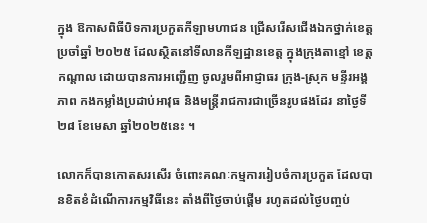ក្នុង ឱកាសពិធីបិទការប្រកួតកីឡាមហាជន ជ្រើសរើសជើងឯកថ្នាក់ខេត្តប្រចាំឆ្នាំ ២០២៥ ដែលស្ថិតនៅទីលានកីឡដ្ឋានខេត្ត ក្នុងក្រុងតាខ្មៅ ខេត្តកណ្ដាល ដោយបានការអញ្ជើញ ចូលរួមពីអាជ្ញាធរ ក្រុង-ស្រុក មន្ទីរអង្គភាព កងកម្លាំងប្រដាប់អាវុធ និងមន្ត្រីរាជការជាច្រើនរូបផងដែរ នាថ្ងៃទី២៨ ខែមេសា ឆ្នាំ២០២៥នេះ ។

លោកក៏បានកោតសរសើរ ចំពោះគណៈកម្មការរៀបចំការប្រកួត ដែលបានខិតខំដំណើការកម្មវិធីនេះ តាំងពីថ្ងៃចាប់ផ្តើម រហូតដល់ថ្ងៃបញ្ចប់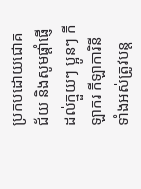ប្រកបដោយជោគជ័យ និងសូមផ្តាំផ្ញើដល់ក្មួយៗ ប្អូនៗ កីឡាករ កីឡាការិនីទាំងអស់ត្រូវបន្ត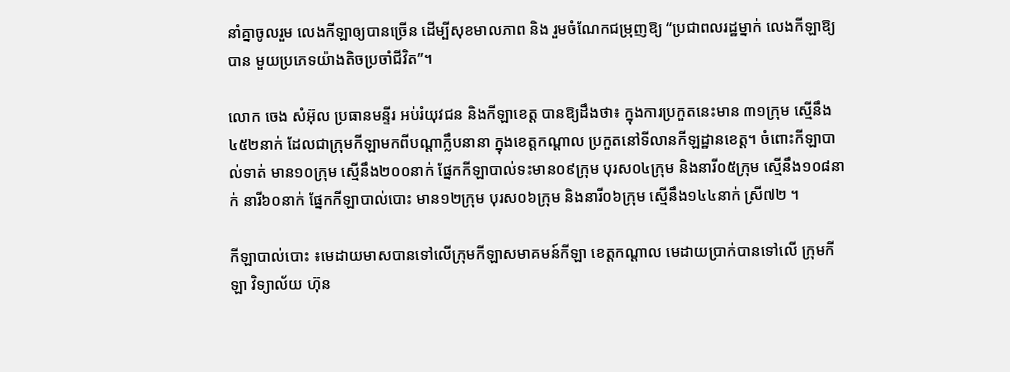នាំគ្នាចូលរួម លេងកីឡាឲ្យបានច្រើន ដើម្បីសុខមាលភាព និង រួមចំណែកជម្រុញឱ្យ “ប្រជាពលរដ្ឋម្នាក់ លេងកីឡាឱ្យបាន មួយប្រភេទយ៉ាងតិចប្រចាំជីវិត”។

លោក ចេង សំអ៊ុល ប្រធានមន្ទីរ អប់រំយុវជន និងកីឡាខេត្ត បានឱ្យដឹងថា៖ ក្នុងការប្រកួតនេះមាន ៣១ក្រុម ស្មើនឹង៤៥២នាក់ ដែលជាក្រុមកីឡាមកពីបណ្តាក្លឹបនានា ក្នុងខេត្តកណ្តាល ប្រកួតនៅទីលានកីឡដ្ឋានខេត្ត។ ចំពោះកីឡាបាល់ទាត់ មាន១០ក្រុម ស្មើនឹង២០០នាក់ ផ្នែកកីឡាបាល់ទះមាន០៩ក្រុម បុរស០៤ក្រុម និងនារី០៥ក្រុម ស្មើនឹង១០៨នាក់ នារី៦០នាក់ ផ្នែកកីឡាបាល់បោះ មាន១២ក្រុម បុរស០៦ក្រុម និងនារី០៦ក្រុម ស្មើនឹង១៤៤នាក់ ស្រី៧២ ។

កីឡាបាល់បោះ ៖មេដាយមាសបានទៅលើក្រុមកីឡាសមាគមន៍កីឡា ខេត្តកណ្ដាល មេដាយប្រាក់បានទៅលើ ក្រុមកីឡា វិទ្យាល័យ ហ៊ុន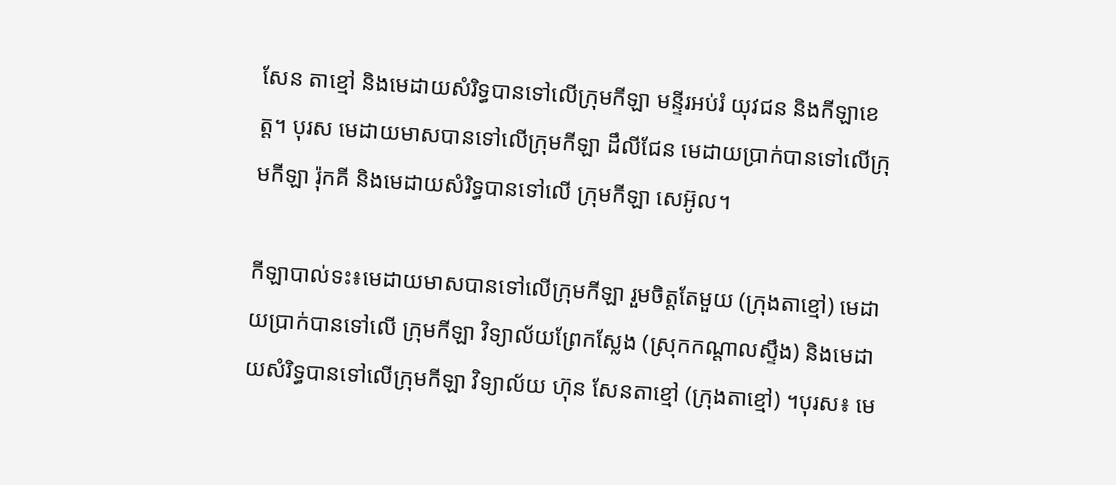សែន តាខ្មៅ និងមេដាយសំរិទ្ធបានទៅលើក្រុមកីឡា មន្ទីរអប់រំ យុវជន និងកីឡាខេត្ត។ បុរស មេដាយមាសបានទៅលើក្រុមកីឡា ដឹលីជែន មេដាយប្រាក់បានទៅលើក្រុមកីឡា រ៉ុកគី និងមេដាយសំរិទ្ធបានទៅលើ ក្រុមកីឡា សេអ៊ូល។

កីឡាបាល់ទះ៖មេដាយមាសបានទៅលើក្រុមកីឡា រួមចិត្តតែមួយ (ក្រុងតាខ្មៅ) មេដាយប្រាក់បានទៅលើ ក្រុមកីឡា វិទ្យាល័យព្រែកស្លែង (ស្រុកកណ្ដាលស្ទឹង) និងមេដាយសំរិទ្ធបានទៅលើក្រុមកីឡា វិទ្យាល័យ ហ៊ុន សែនតាខ្មៅ (ក្រុងតាខ្មៅ) ។បុរស៖ មេ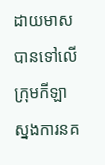ដាយមាសបានទៅលើ ក្រុមកីឡា ស្នងការនគ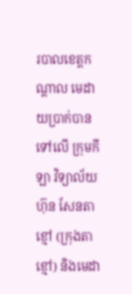របាលខេត្តកណ្ដាល មេដាយប្រាក់បានទៅលើ ក្រុមកីឡា វិទ្យាល័យ ហ៊ុន សែនតាខ្មៅ (ក្រុងតាខ្មៅ) និងមេដា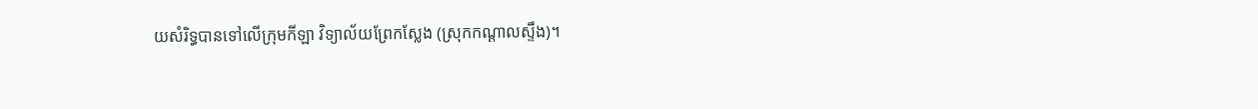យសំរិទ្ធបានទៅលើក្រុមកីឡា វិទ្យាល័យព្រែកស្លែង (ស្រុកកណ្ដាលស្ទឹង)។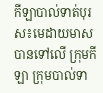កីឡាបាល់ទាត់បុរស៖មេដាយមាសបានទៅលើ ក្រុមកីឡា ក្រុមបាល់ទា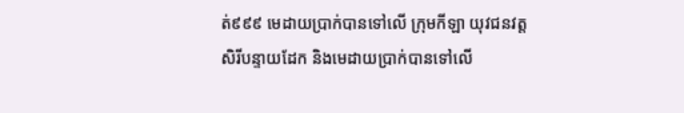ត់៩៩៩ មេដាយប្រាក់បានទៅលើ ក្រុមកីឡា យុវជនវត្តសិរីបន្ទាយដែក និងមេដាយប្រាក់បានទៅលើ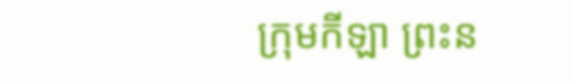ក្រុមកីឡា ព្រះន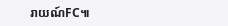រាយណ៍FC៕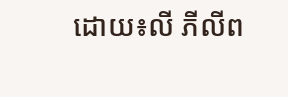ដោយ៖លី ភីលីព